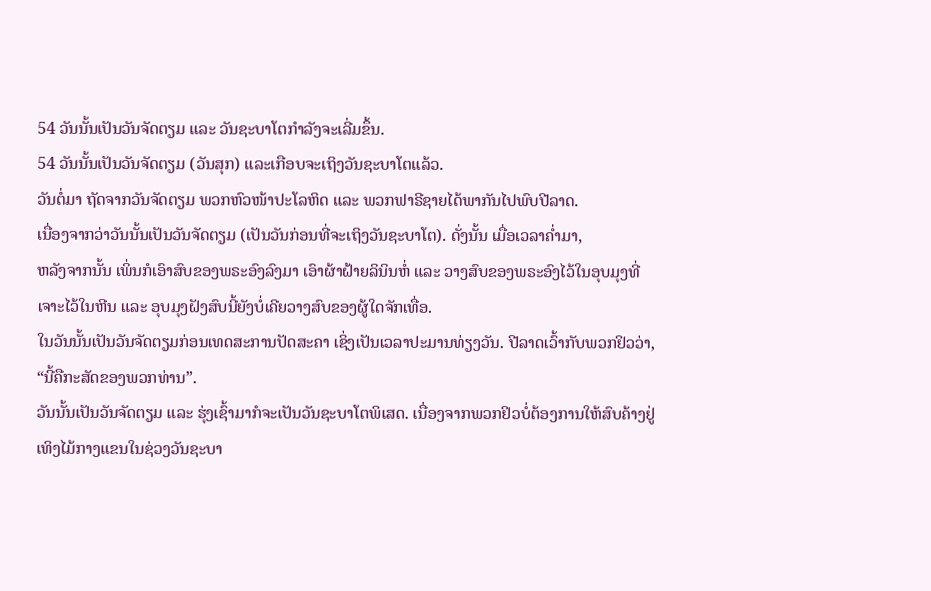54 ວັນນັ້ນເປັນວັນຈັດຕຽມ ແລະ ວັນຊະບາໂຕກຳລັງຈະເລີ່ມຂຶ້ນ.
54 ວັນນັ້ນເປັນວັນຈັດຕຽມ (ວັນສຸກ) ແລະເກືອບຈະເຖິງວັນຊະບາໂຕແລ້ວ.
ວັນຕໍ່ມາ ຖັດຈາກວັນຈັດຕຽມ ພວກຫົວໜ້າປະໂລຫິດ ແລະ ພວກຟາຣີຊາຍໄດ້ພາກັນໄປພົບປີລາດ.
ເນື່ອງຈາກວ່າວັນນັ້ນເປັນວັນຈັດຕຽມ (ເປັນວັນກ່ອນທີ່ຈະເຖິງວັນຊະບາໂຕ). ດັ່ງນັ້ນ ເມື່ອເວລາຄໍ່າມາ,
ຫລັງຈາກນັ້ນ ເພິ່ນກໍເອົາສົບຂອງພຣະອົງລົງມາ ເອົາຜ້າຝ້າຍລິນິນຫໍ່ ແລະ ວາງສົບຂອງພຣະອົງໄວ້ໃນອຸບມຸງທີ່ເຈາະໄວ້ໃນຫີນ ແລະ ອຸບມຸງຝັງສົບນີ້ຍັງບໍ່ເຄີຍວາງສົບຂອງຜູ້ໃດຈັກເທື່ອ.
ໃນວັນນັ້ນເປັນວັນຈັດຕຽມກ່ອນເທດສະການປັດສະຄາ ເຊິ່ງເປັນເວລາປະມານທ່ຽງວັນ. ປີລາດເວົ້າກັບພວກຢິວວ່າ, “ນີ້ຄືກະສັດຂອງພວກທ່ານ”.
ວັນນັ້ນເປັນວັນຈັດຕຽມ ແລະ ຮຸ່ງເຊົ້າມາກໍຈະເປັນວັນຊະບາໂຕພິເສດ. ເນື່ອງຈາກພວກຢິວບໍ່ຕ້ອງການໃຫ້ສົບຄ້າງຢູ່ເທິງໄມ້ກາງແຂນໃນຊ່ວງວັນຊະບາ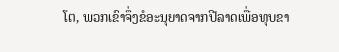ໂຕ, ພວກເຂົາຈຶ່ງຂໍອະນຸຍາດຈາກປີລາດເພື່ອທຸບຂາ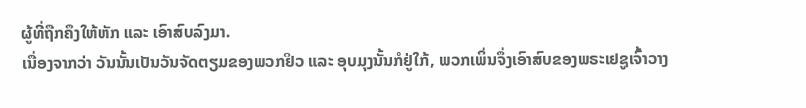ຜູ້ທີ່ຖືກຄຶງໃຫ້ຫັກ ແລະ ເອົາສົບລົງມາ.
ເນື່ອງຈາກວ່າ ວັນນັ້ນເປັນວັນຈັດຕຽມຂອງພວກຢິວ ແລະ ອຸບມຸງນັ້ນກໍຢູ່ໃກ້, ພວກເພິ່ນຈຶ່ງເອົາສົບຂອງພຣະເຢຊູເຈົ້າວາງ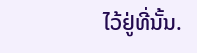ໄວ້ຢູ່ທີ່ນັ້ນ.